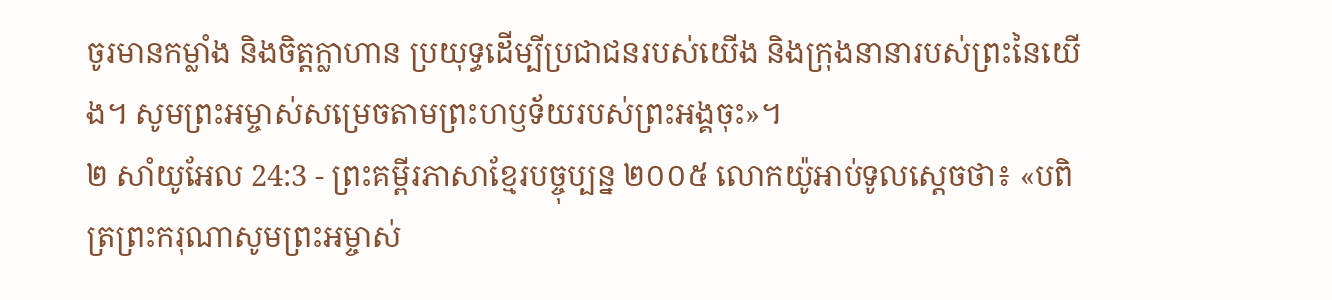ចូរមានកម្លាំង និងចិត្តក្លាហាន ប្រយុទ្ធដើម្បីប្រជាជនរបស់យើង និងក្រុងនានារបស់ព្រះនៃយើង។ សូមព្រះអម្ចាស់សម្រេចតាមព្រះហឫទ័យរបស់ព្រះអង្គចុះ»។
២ សាំយូអែល 24:3 - ព្រះគម្ពីរភាសាខ្មែរបច្ចុប្បន្ន ២០០៥ លោកយ៉ូអាប់ទូលស្ដេចថា៖ «បពិត្រព្រះករុណាសូមព្រះអម្ចាស់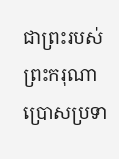ជាព្រះរបស់ព្រះករុណា ប្រោសប្រទា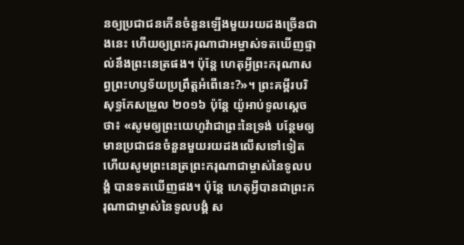នឲ្យប្រជាជនកើនចំនួនឡើងមួយរយដងច្រើនជាងនេះ ហើយឲ្យព្រះករុណាជាអម្ចាស់ទតឃើញផ្ទាល់នឹងព្រះនេត្រផង។ ប៉ុន្តែ ហេតុអ្វីព្រះករុណាសព្វព្រះហឫទ័យប្រព្រឹត្តអំពើនេះ?»។ ព្រះគម្ពីរបរិសុទ្ធកែសម្រួល ២០១៦ ប៉ុន្តែ យ៉ូអាប់ទូលស្ដេចថា៖ «សូមឲ្យព្រះយេហូវ៉ាជាព្រះនៃទ្រង់ បន្ថែមឲ្យមានប្រជាជនចំនួនមួយរយដងលើសទៅទៀត ហើយសូមព្រះនេត្រព្រះករុណាជាម្ចាស់នៃទូលបង្គំ បានទតឃើញផង។ ប៉ុន្តែ ហេតុអ្វីបានជាព្រះករុណាជាម្ចាស់នៃទូលបង្គំ ស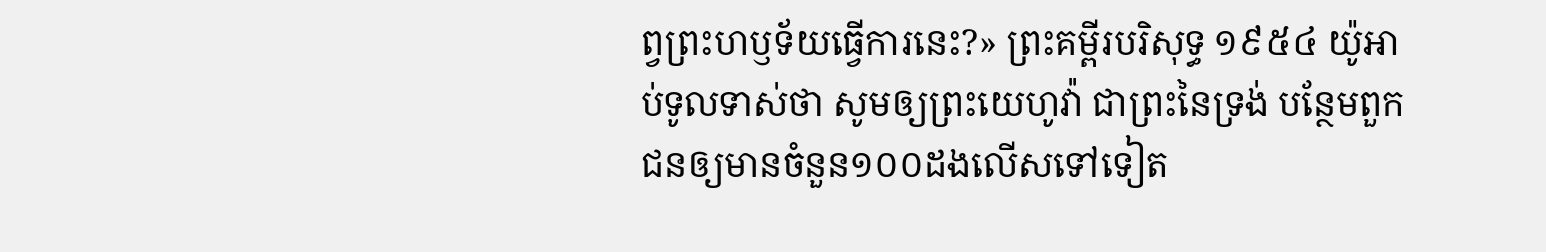ព្វព្រះហឫទ័យធ្វើការនេះ?» ព្រះគម្ពីរបរិសុទ្ធ ១៩៥៤ យ៉ូអាប់ទូលទាស់ថា សូមឲ្យព្រះយេហូវ៉ា ជាព្រះនៃទ្រង់ បន្ថែមពួកជនឲ្យមានចំនួន១០០ដងលើសទៅទៀត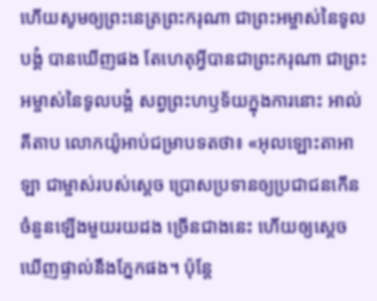ហើយសូមឲ្យព្រះនេត្រព្រះករុណា ជាព្រះអម្ចាស់នៃទូលបង្គំ បានឃើញផង តែហេតុអ្វីបានជាព្រះករុណា ជាព្រះអម្ចាស់នៃទូលបង្គំ សព្វព្រះហឫទ័យក្នុងការនោះ អាល់គីតាប លោកយ៉ូអាប់ជម្រាបទតថា៖ «អុលឡោះតាអាឡា ជាម្ចាស់របស់ស្តេច ប្រោសប្រទានឲ្យប្រជាជនកើនចំនួនឡើងមួយរយដង ច្រើនជាងនេះ ហើយឲ្យស្តេចឃើញផ្ទាល់នឹងភ្នែកផង។ ប៉ុន្តែ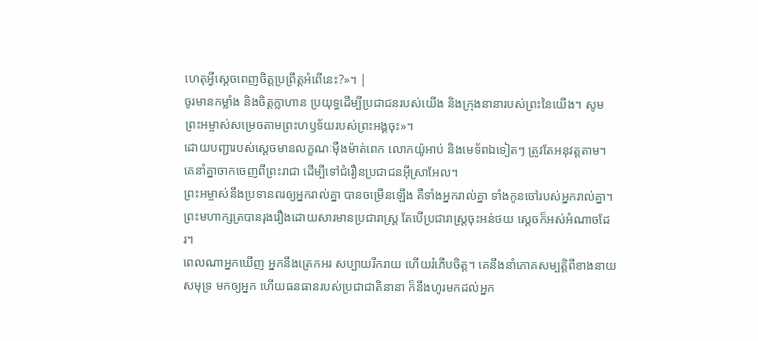ហេតុអ្វីស្តេចពេញចិត្តប្រព្រឹត្តអំពើនេះ?»។ |
ចូរមានកម្លាំង និងចិត្តក្លាហាន ប្រយុទ្ធដើម្បីប្រជាជនរបស់យើង និងក្រុងនានារបស់ព្រះនៃយើង។ សូមព្រះអម្ចាស់សម្រេចតាមព្រះហឫទ័យរបស់ព្រះអង្គចុះ»។
ដោយបញ្ជារបស់ស្ដេចមានលក្ខណៈម៉ឺងម៉ាត់ពេក លោកយ៉ូអាប់ និងមេទ័ពឯទៀតៗ ត្រូវតែអនុវត្តតាម។ គេនាំគ្នាចាកចេញពីព្រះរាជា ដើម្បីទៅជំរឿនប្រជាជនអ៊ីស្រាអែល។
ព្រះអម្ចាស់នឹងប្រទានពរឲ្យអ្នករាល់គ្នា បានចម្រើនឡើង គឺទាំងអ្នករាល់គ្នា ទាំងកូនចៅរបស់អ្នករាល់គ្នា។
ព្រះមហាក្សត្របានរុងរឿងដោយសារមានប្រជារាស្ត្រ តែបើប្រជារាស្ត្រចុះអន់ថយ ស្ដេចក៏អស់អំណាចដែរ។
ពេលណាអ្នកឃើញ អ្នកនឹងត្រេកអរ សប្បាយរីករាយ ហើយរំភើបចិត្ត។ គេនឹងនាំភោគសម្បត្តិពីខាងនាយសមុទ្រ មកឲ្យអ្នក ហើយធនធានរបស់ប្រជាជាតិនានា ក៏នឹងហូរមកដល់អ្នក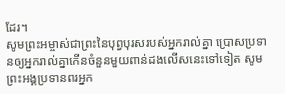ដែរ។
សូមព្រះអម្ចាស់ជាព្រះនៃបុព្វបុរសរបស់អ្នករាល់គ្នា ប្រោសប្រទានឲ្យអ្នករាល់គ្នាកើនចំនួនមួយពាន់ដងលើសនេះទៅទៀត សូមព្រះអង្គប្រទានពរអ្នក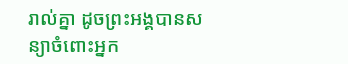រាល់គ្នា ដូចព្រះអង្គបានសន្យាចំពោះអ្នក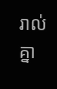រាល់គ្នា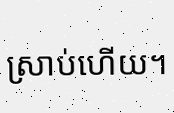ស្រាប់ហើយ។